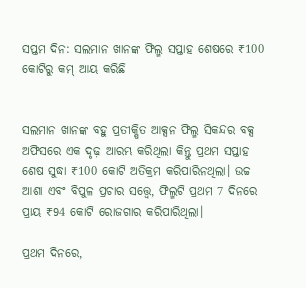ସପ୍ତମ ଦିନ: ସଲମାନ ଖାନଙ୍କ ଫିଲ୍ମ ସପ୍ତାହ ଶେଷରେ ₹100 କୋଟିରୁ କମ୍ ଆୟ କରିଛି


ସଲମାନ ଖାନଙ୍କ ବହୁ ପ୍ରତୀକ୍ଷିତ ଆକ୍ସନ ଫିଲ୍ମ ସିକନ୍ଦର ବକ୍ସ ଅଫିସରେ ଏକ ଦୃଢ଼ ଆରମ୍ଭ କରିଥିଲା କିନ୍ତୁ ପ୍ରଥମ ସପ୍ତାହ ଶେଷ ସୁଦ୍ଧା ₹100 କୋଟି ଅତିକ୍ରମ କରିପାରିନଥିଲା। ଉଚ୍ଚ ଆଶା ଏବଂ ବିପୁଳ ପ୍ରଚାର ସତ୍ତ୍ୱେ, ଫିଲ୍ମଟି ପ୍ରଥମ 7 ଦିନରେ ପ୍ରାୟ ₹94 କୋଟି ରୋଜଗାର କରିପାରିଥିଲା।

ପ୍ରଥମ ଦିନରେ,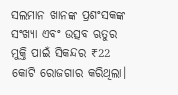ସଲମାନ ଖାନଙ୍କ ପ୍ରଶଂସକଙ୍କ ସଂଖ୍ୟା ଏବଂ ଉତ୍ସବ ଋତୁର ମୁକ୍ତି ପାଇଁ ସିକନ୍ଦର ₹22 କୋଟି ରୋଜଗାର କରିଥିଲା।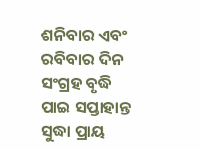ଶନିବାର ଏବଂ ରବିବାର ଦିନ ସଂଗ୍ରହ ବୃଦ୍ଧି ପାଇ ସପ୍ତାହାନ୍ତ ସୁଦ୍ଧା ପ୍ରାୟ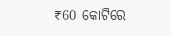₹60 କୋଟିରେ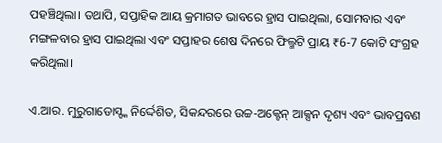ପହଞ୍ଚିଥିଲା। ତଥାପି, ସପ୍ତାହିକ ଆୟ କ୍ରମାଗତ ଭାବରେ ହ୍ରାସ ପାଇଥିଲା, ସୋମବାର ଏବଂ ମଙ୍ଗଳବାର ହ୍ରାସ ପାଇଥିଲା ଏବଂ ସପ୍ତାହର ଶେଷ ଦିନରେ ଫିଲ୍ମଟି ପ୍ରାୟ ₹6-7 କୋଟି ସଂଗ୍ରହ କରିଥିଲା।

ଏ.ଆର. ମୁରୁଗାଡୋସ୍ଙ୍କ ନିର୍ଦ୍ଦେଶିତ, ସିକନ୍ଦରରେ ଉଚ୍ଚ-ଅକ୍ଟେନ୍ ଆକ୍ସନ ଦୃଶ୍ୟ ଏବଂ ଭାବପ୍ରବଣ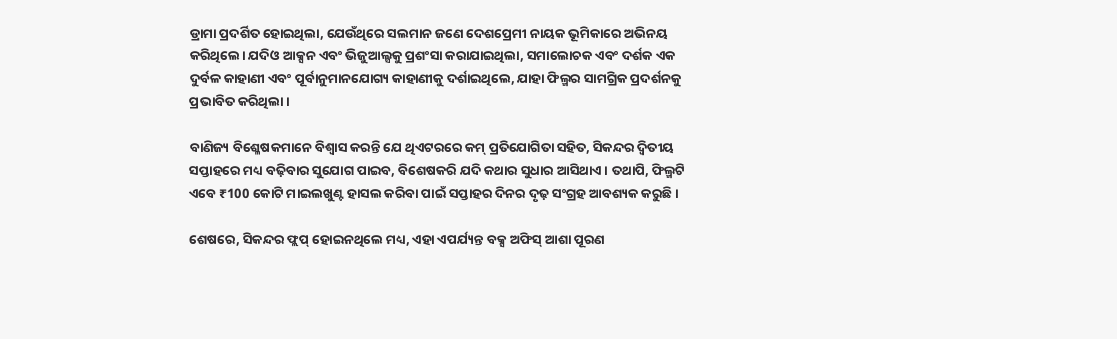ଡ୍ରାମା ପ୍ରଦର୍ଶିତ ହୋଇଥିଲା, ଯେଉଁଥିରେ ସଲମାନ ଜଣେ ଦେଶପ୍ରେମୀ ନାୟକ ଭୂମିକାରେ ଅଭିନୟ କରିଥିଲେ। ଯଦିଓ ଆକ୍ସନ ଏବଂ ଭିଜୁଆଲ୍ସକୁ ପ୍ରଶଂସା କରାଯାଇଥିଲା, ସମାଲୋଚକ ଏବଂ ଦର୍ଶକ ଏକ ଦୁର୍ବଳ କାହାଣୀ ଏବଂ ପୂର୍ବାନୁମାନଯୋଗ୍ୟ କାହାଣୀକୁ ଦର୍ଶାଇଥିଲେ, ଯାହା ଫିଲ୍ମର ସାମଗ୍ରିକ ପ୍ରଦର୍ଶନକୁ ପ୍ରଭାବିତ କରିଥିଲା।

ବାଣିଜ୍ୟ ବିଶ୍ଳେଷକମାନେ ବିଶ୍ୱାସ କରନ୍ତି ଯେ ଥିଏଟରରେ କମ୍ ପ୍ରତିଯୋଗିତା ସହିତ, ସିକନ୍ଦର ଦ୍ୱିତୀୟ ସପ୍ତାହରେ ମଧ୍ୟ ବଢ଼ିବାର ସୁଯୋଗ ପାଇବ, ବିଶେଷକରି ଯଦି କଥାର ସୁଧାର ଆସିଥାଏ। ତଥାପି, ଫିଲ୍ମଟି ଏବେ ₹100 କୋଟି ମାଇଲଖୁଣ୍ଟ ହାସଲ କରିବା ପାଇଁ ସପ୍ତାହର ଦିନର ଦୃଢ଼ ସଂଗ୍ରହ ଆବଶ୍ୟକ କରୁଛି।

ଶେଷରେ, ସିକନ୍ଦର ଫ୍ଲପ୍ ହୋଇନଥିଲେ ମଧ୍ୟ, ଏହା ଏପର୍ଯ୍ୟନ୍ତ ବକ୍ସ ଅଫିସ୍ ଆଶା ପୂରଣ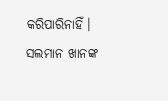କରିପାରିନାହିଁ। ସଲମାନ ଖାନଙ୍କ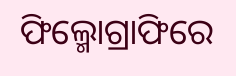ଫିଲ୍ମୋଗ୍ରାଫିରେ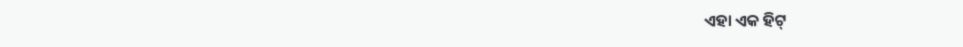ଏହା ଏକ ହିଟ୍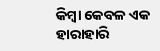କିମ୍ବା କେବଳ ଏକ ହାରାହାରି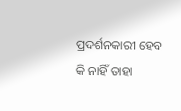ପ୍ରଦର୍ଶନକାରୀ ହେବ କି ନାହିଁ ତାହା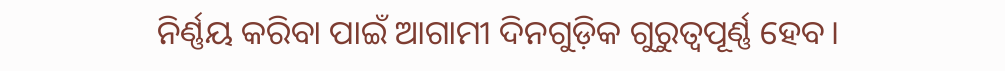ନିର୍ଣ୍ଣୟ କରିବା ପାଇଁ ଆଗାମୀ ଦିନଗୁଡ଼ିକ ଗୁରୁତ୍ୱପୂର୍ଣ୍ଣ ହେବ।